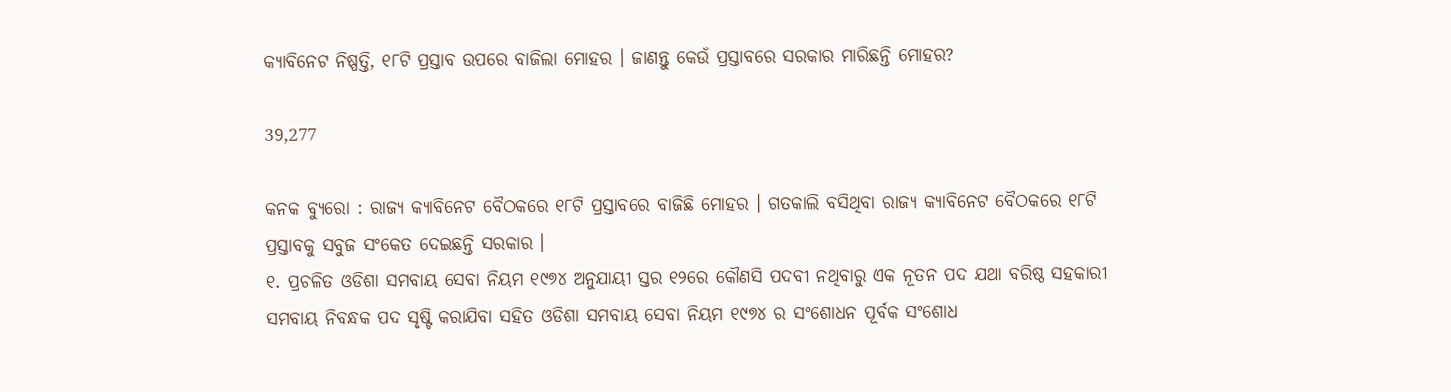କ୍ୟାବିନେଟ ନିଷ୍ପତ୍ତି, ୧୮ଟି ପ୍ରସ୍ତାବ ଉପରେ ବାଜିଲା ମୋହର । ଜାଣନ୍ତୁ କେଉଁ ପ୍ରସ୍ତାବରେ ସରକାର ମାରିଛନ୍ତି ମୋହର?

39,277

କନକ ବ୍ୟୁରୋ : ରାଜ୍ୟ କ୍ୟାବିନେଟ ବୈଠକରେ ୧୮ଟି ପ୍ରସ୍ତାବରେ ବାଜିଛି ମୋହର । ଗତକାଲି ବସିଥିବା ରାଜ୍ୟ କ୍ୟାବିନେଟ ବୈଠକରେ ୧୮ଟି ପ୍ରସ୍ତାବକୁ ସବୁଜ ସଂକେତ ଦେଇଛନ୍ତି ସରକାର ।
୧. ପ୍ରଚଳିତ ଓଡିଶା ସମବାୟ ସେବା ନିୟମ ୧୯୭୪ ଅନୁଯାୟୀ ସ୍ତର ୧୨ରେ କୌଣସି ପଦବୀ ନଥିବାରୁ ଏକ ନୂତନ ପଦ ଯଥା ବରିଷ୍ଠ ସହକାରୀ ସମବାୟ ନିବନ୍ଧକ ପଦ ସୃଷ୍ଟି କରାଯିବା ସହିତ ଓଡିଶା ସମବାୟ ସେବା ନିୟମ ୧୯୭୪ ର ସଂଶୋଧନ ପୂର୍ବକ ସଂଶୋଧ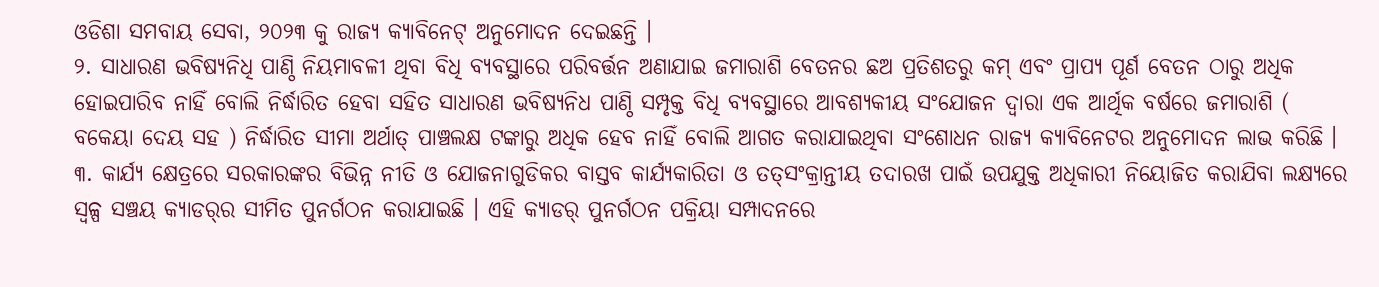ଓଡିଶା ସମବାୟ ସେବା, ୨୦୨୩ କୁ ରାଜ୍ୟ କ୍ୟାବିନେଟ୍ ଅନୁମୋଦନ ଦେଇଛନ୍ତି ।
୨. ସାଧାରଣ ଭବିଷ୍ୟନିଧି ପାଣ୍ଠି ନିୟମାବଳୀ ଥିବା ବିଧି ବ୍ୟବସ୍ଥାରେ ପରିବର୍ତ୍ତନ ଅଣାଯାଇ ଜମାରାଶି ବେତନର ଛଅ ପ୍ରତିଶତରୁ କମ୍ ଏବଂ ପ୍ରାପ୍ୟ ପୂର୍ଣ ବେତନ ଠାରୁ ଅଧିକ ହୋଇପାରିବ ନାହିଁ ବୋଲି ନିର୍ଦ୍ଧାରିତ ହେବା ସହିତ ସାଧାରଣ ଭବିଷ୍ୟନିଧ ପାଣ୍ଠି ସମ୍ପୃକ୍ତ ବିଧି ବ୍ୟବସ୍ଥାରେ ଆବଶ୍ୟକୀୟ ସଂଯୋଜନ ଦ୍ବାରା ଏକ ଆର୍ଥିକ ବର୍ଷରେ ଜମାରାଶି ( ବକେୟା ଦେୟ ସହ ) ନିର୍ଦ୍ଧାରିତ ସୀମା ଅର୍ଥାତ୍ ପାଞ୍ଚଲକ୍ଷ ଟଙ୍କାରୁ ଅଧିକ ହେବ ନାହିଁ ବୋଲି ଆଗତ କରାଯାଇଥିବା ସଂଶୋଧନ ରାଜ୍ୟ କ୍ୟାବିନେଟର ଅନୁମୋଦନ ଲାଭ କରିଛି ।
୩. କାର୍ଯ୍ୟ କ୍ଷେତ୍ରରେ ସରକାରଙ୍କର ବିଭିନ୍ନ ନୀତି ଓ ଯୋଜନାଗୁଡିକର ବାସ୍ତବ କାର୍ଯ୍ୟକାରିତା ଓ ତତ୍‌ସଂକ୍ରାନ୍ତୀୟ ତଦାରଖ ପାଇଁ ଉପଯୁକ୍ତ ଅଧିକାରୀ ନିୟୋଜିତ କରାଯିବା ଲକ୍ଷ୍ୟରେ ସ୍ଵଳ୍ପ ସଞ୍ଚୟ କ୍ୟାଡର୍‌ର ସୀମିତ ପୁନର୍ଗଠନ କରାଯାଇଛି । ଏହି କ୍ୟାଡର୍ ପୁନର୍ଗଠନ ପକ୍ରିୟା ସମ୍ପାଦନରେ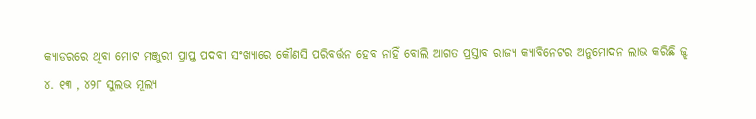କ୍ୟାଡରରେ ଥିବା ମୋଟ ମଞ୍ଜୁରୀ ପ୍ରାପ୍ତ ପଦବୀ ସଂଖ୍ୟାରେ କୌଣସି ପରିବର୍ତ୍ତନ ହେବ ନାହିଁ ବୋଲି ଆଗତ ପ୍ରସ୍ତାବ ରାଜ୍ୟ କ୍ୟାବିନେଟର ଅନୁମୋଦନ ଲାଭ କରିଛି ଜ୍ଝ
୪. ୧୩ , ୪୨୮ ସୁଲଭ ମୂଲ୍ୟ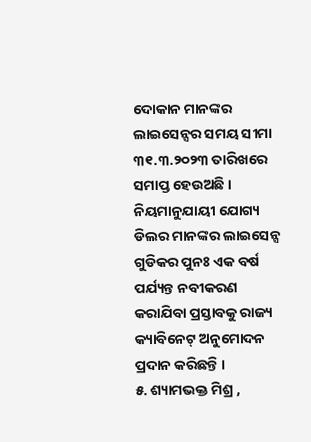ଦୋକାନ ମାନଙ୍କର ଲାଇସେନ୍ସର ସମୟ ସୀମା ୩୧.୩.୨୦୨୩ ତାରିଖରେ ସମାପ୍ତ ହେଉଅଛି । ନିୟମାନୁଯାୟୀ ଯୋଗ୍ୟ ଡିଲର ମାନଙ୍କର ଲାଇସେନ୍ସ ଗୁଡିକର ପୁନଃ ଏକ ବର୍ଷ ପର୍ଯ୍ୟନ୍ତ ନବୀକରଣ କରାଯିବା ପ୍ରସ୍ତାବକୁ ରାଜ୍ୟ କ୍ୟାବିନେଟ୍ ଅନୁମୋଦନ ପ୍ରଦାନ କରିଛନ୍ତି ।
୫. ଶ୍ୟାମଭକ୍ତ ମିଶ୍ର ,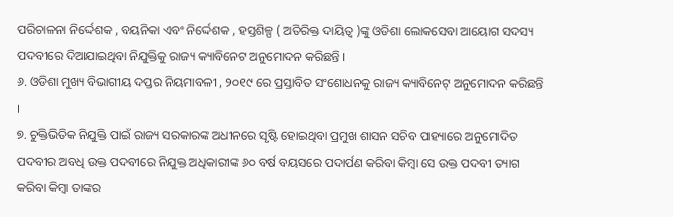ପରିଚାଳନା ନିର୍ଦ୍ଦେଶକ , ବୟନିକା ଏବଂ ନିର୍ଦ୍ଦେଶକ , ହସ୍ତଶିଳ୍ପ ( ଅତିରିକ୍ତ ଦାୟିତ୍ୱ )ଙ୍କୁ ଓଡିଶା ଲୋକସେବା ଆୟୋଗ ସଦସ୍ୟ ପଦବୀରେ ଦିଆଯାଇଥିବା ନିଯୁକ୍ତିକୁ ରାଜ୍ୟ କ୍ୟାବିନେଟ ଅନୁମୋଦନ କରିଛନ୍ତି ।
୬. ଓଡିଶା ମୁଖ୍ୟ ବିଭାଗୀୟ ଦପ୍ତର ନିୟମାବଳୀ , ୨୦୧୯ ରେ ପ୍ରସ୍ତାବିତ ସଂଶୋଧନକୁ ରାଜ୍ୟ କ୍ୟାବିନେଟ୍ ଅନୁମୋଦନ କରିଛନ୍ତି ।
୭. ଚୁକ୍ତିଭିତିକ ନିଯୁକ୍ତି ପାଇଁ ରାଜ୍ୟ ସରକାରଙ୍କ ଅଧୀନରେ ସୃଷ୍ଟି ହୋଇଥିବା ପ୍ରମୁଖ ଶାସନ ସଚିବ ପାହ୍ୟାରେ ଅନୁମୋଦିତ ପଦବୀର ଅବଧି ଉକ୍ତ ପଦବୀରେ ନିଯୁକ୍ତ ଅଧିକାରୀଙ୍କ ୬୦ ବର୍ଷ ବୟସରେ ପଦାର୍ପଣ କରିବା କିମ୍ବା ସେ ଉକ୍ତ ପଦବୀ ତ୍ୟାଗ କରିବା କିମ୍ବା ତାଙ୍କର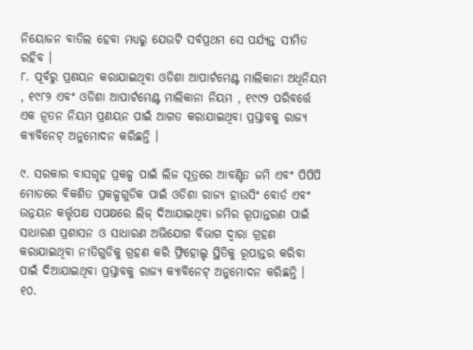ନିୟୋଜନ ବାତିଲ ହେବା ମଧ୍ୟରୁ ଯେଉଟି ସର୍ବପ୍ରଥମ ସେ ପର୍ଯ୍ୟନ୍ତ ସୀମିତ ରହିବ ।
୮. ପୂର୍ବରୁ ପ୍ରଣୟନ କରାଯାଇଥିବା ଓଡିଶା ଆପାର୍ଟମେଣ୍ଟ ମାଲିକାନା ଅଧିନିୟମ , ୧୯୮୨ ଏବଂ ଓଡିଶା ଆପାର୍ଟମେଣ୍ଟ ମାଲିକାନା ନିୟମ , ୧୯୯୨ ପରିବର୍ତ୍ତେ ଏକ ନୂତନ ନିୟମ ପ୍ରଣୟନ ପାଇଁ ଆଗତ କରାଯାଇଥିବା ପ୍ରସ୍ତାବକୁ ରାଜ୍ୟ କ୍ୟାବିନେଟ୍ ଅନୁମୋଦନ କରିଛନ୍ତି ।

୯. ସରକାର ବାସଗୃହ ପ୍ରକଳ୍ପ ପାଇଁ ଲିଜ ସୂତ୍ରରେ ଆବଣ୍ଟିତ ଜମି ଏବଂ ପିପିପି ମୋଡରେ ବିକଶିତ ପ୍ରକଳ୍ପଗୁଡିକ ପାଇଁ ଓଡିଶା ରାଜ୍ୟ ହାଉସିଂ ବୋର୍ଡ ଏବଂ ଉନ୍ନୟନ କର୍ତ୍ତୃପକ୍ଷ ସପକ୍ଷରେ ଲିଜ୍ ଦିଆଯାଇଥିବା ଜମିର ରୂପାନ୍ତରଣ ପାଇଁ ସାଧାରଣ ପ୍ରଶାସନ ଓ ସାଧାରଣ ଅଭିଯୋଗ ବିଭାଗ ଦ୍ବାରା ଗ୍ରହଣ କରାଯାଇଥିବା ନୀତିଗୁଡିକୁ ଗ୍ରହଣ କରି ଫ୍ରିହୋଲ୍ଡ ସ୍ଥିତିକୁ ରୂପାନ୍ତର କରିବା ପାଇଁ ଦିଆଯାଇଥିବା ପ୍ରସ୍ତାବକୁ ରାଜ୍ୟ କ୍ୟାବିନେଟ୍ ଅନୁମୋଦନ କରିଛନ୍ତି ।
୧୦.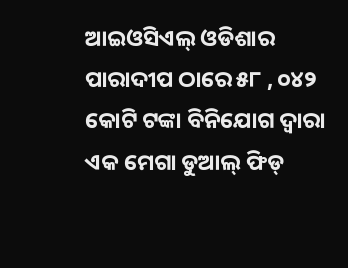ଆଇଓସିଏଲ୍ ଓଡିଶାର ପାରାଦୀପ ଠାରେ ୫୮ , ୦୪୨ କୋଟି ଟଙ୍କା ବିନିଯୋଗ ଦ୍ଵାରା ଏକ ମେଗା ଡୁଆଲ୍ ଫିଡ୍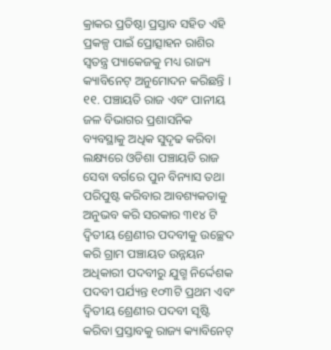କ୍ରାକର ପ୍ରତିଷ୍ଠା ପ୍ରସ୍ତାବ ସହିତ ଏହି ପ୍ରକଳ୍ପ ପାଇଁ ପ୍ରୋତ୍ସାହନ ରାଶିର ସ୍ୱତନ୍ତ୍ର ପ୍ୟାକେଜକୁ ମଧ୍ୟ ରାଜ୍ୟ କ୍ୟାବିନେଟ୍ ଅନୁମୋଦନ କରିଛନ୍ତି ।
୧୧. ପଞ୍ଚାୟତି ରାଜ ଏବଂ ପାନୀୟ ଜଳ ବିଭାଗର ପ୍ରଶାସନିକ ବ୍ୟବସ୍ଥାକୁ ଅଧିକ ସୁଦୃଢ କରିବା ଲକ୍ଷ୍ୟରେ ଓଡିଶା ପଞ୍ଚାୟତି ରାଜ ସେବା ବର୍ଗରେ ପୁନ ବିନ୍ୟାସ ତଥା ପରିପୁଷ୍ଟ କରିବାର ଆବଶ୍ୟକତାକୁ ଅନୁଭବ କରି ସରକାର ୩୧୪ ଟି ଦ୍ବିତୀୟ ଶ୍ରେଣୀର ପଦବୀକୁ ଉଚ୍ଛେଦ କରି ଗ୍ରାମ ପଞ୍ଚାୟତ ଉନ୍ନୟନ ଅଧିକାରୀ ପଦବୀରୁ ଯୁଗ୍ମ ନିର୍ଦ୍ଦେଶକ ପଦବୀ ପର୍ଯ୍ୟନ୍ତ ୧୦୩ଟି ପ୍ରଥମ ଏବଂ ଦ୍ୱିତୀୟ ଶ୍ରେଣୀର ପଦବୀ ସୃଷ୍ଟି କରିବା ପ୍ରସ୍ତାବକୁ ରାଜ୍ୟ କ୍ୟାବିନେଟ୍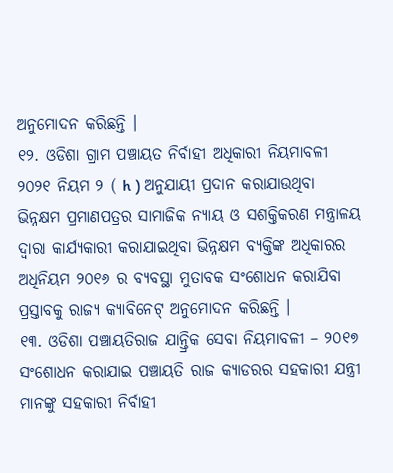ଅନୁମୋଦନ କରିଛନ୍ତି ।
୧୨. ଓଡିଶା ଗ୍ରାମ ପଞ୍ଚାୟତ ନିର୍ବାହୀ ଅଧିକାରୀ ନିୟମାବଳୀ ୨୦୨୧ ନିୟମ ୨ ( h ) ଅନୁଯାୟୀ ପ୍ରଦାନ କରାଯାଉଥିବା ଭିନ୍ନକ୍ଷମ ପ୍ରମାଣପତ୍ରର ସାମାଜିକ ନ୍ୟାୟ ଓ ସଶକ୍ତିକରଣ ମନ୍ତ୍ରାଳୟ ଦ୍ବାରା କାର୍ଯ୍ୟକାରୀ କରାଯାଇଥିବା ଭିନ୍ନକ୍ଷମ ବ୍ୟକ୍ତିଙ୍କ ଅଧିକାରର ଅଧିନିୟମ ୨୦୧୬ ର ବ୍ୟବସ୍ଥା ମୁତାବକ ସଂଶୋଧନ କରାଯିବା ପ୍ରସ୍ତାବକୁ ରାଜ୍ୟ କ୍ୟାବିନେଟ୍ ଅନୁମୋଦନ କରିଛନ୍ତି ।
୧୩. ଓଡିଶା ପଞ୍ଚାୟତିରାଜ ଯାନ୍ତ୍ରିକ ସେବା ନିୟମାବଳୀ – ୨୦୧୭ ସଂଶୋଧନ କରାଯାଇ ପଞ୍ଚାୟତି ରାଜ କ୍ୟାଡରର ସହକାରୀ ଯନ୍ତ୍ରୀ ମାନଙ୍କୁ ସହକାରୀ ନିର୍ବାହୀ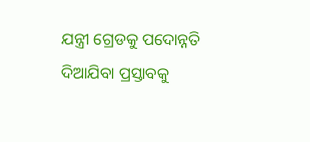ଯନ୍ତ୍ରୀ ଗ୍ରେଡକୁ ପଦୋନ୍ନତି ଦିଆଯିବା ପ୍ରସ୍ତାବକୁ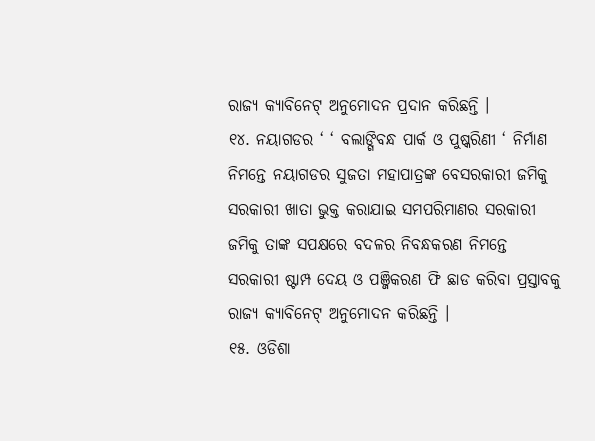ରାଜ୍ୟ କ୍ୟାବିନେଟ୍ ଅନୁମୋଦନ ପ୍ରଦାନ କରିଛନ୍ତି ।
୧୪. ନୟାଗଡର ‘ ‘ ବଲାଙ୍ଗିବନ୍ଧ ପାର୍କ ଓ ପୁଷ୍କରିଣୀ ‘ ନିର୍ମାଣ ନିମନ୍ତେ ନୟାଗଡର ସୁଜତା ମହାପାତ୍ରଙ୍କ ବେସରକାରୀ ଜମିକୁ ସରକାରୀ ଖାତା ଭୁକ୍ତ କରାଯାଇ ସମପରିମାଣର ସରକାରୀ ଜମିକୁ ତାଙ୍କ ସପକ୍ଷରେ ବଦଳର ନିବନ୍ଧକରଣ ନିମନ୍ତେ ସରକାରୀ ଷ୍ଟାମ୍ପ ଦେୟ ଓ ପଞ୍ଜିକରଣ ଫି ଛାଡ କରିବା ପ୍ରସ୍ତାବକୁ ରାଜ୍ୟ କ୍ୟାବିନେଟ୍ ଅନୁମୋଦନ କରିଛନ୍ତି ।
୧୫. ଓଡିଶା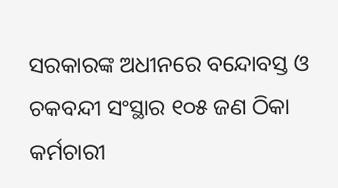ସରକାରଙ୍କ ଅଧୀନରେ ବନ୍ଦୋବସ୍ତ ଓ ଚକବନ୍ଦୀ ସଂସ୍ଥାର ୧୦୫ ଜଣ ଠିକା କର୍ମଚାରୀ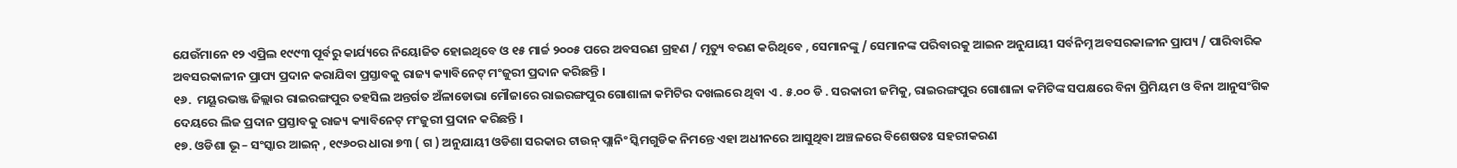ଯେଉଁମାନେ ୧୨ ଏପ୍ରିଲ ୧୯୯୩ ପୂର୍ବରୁ କାର୍ଯ୍ୟରେ ନିୟୋଜିତ ହୋଇଥିବେ ଓ ୧୫ ମାର୍ଚ୍ଚ ୨୦୦୫ ପରେ ଅବସରଣ ଗ୍ରହଣ / ମୃତ୍ୟୁ ବରଣ କରିଥିବେ , ସେମାନଙ୍କୁ / ସେମାନଙ୍କ ପରିବାରକୁ ଆଇନ ଅନୁଯାୟୀ ସର୍ବନିମ୍ନ ଅବସରକାଳୀନ ପ୍ରାପ୍ୟ / ପାରିବାରିକ ଅବସରକାଳୀନ ପ୍ରାପ୍ୟ ପ୍ରଦାନ କରାଯିବା ପ୍ରସ୍ତାବକୁ ରାଜ୍ୟ କ୍ୟାବିନେଟ୍ ମଂଜୁରୀ ପ୍ରଦାନ କରିଛନ୍ତି ।
୧୬.  ମୟୂରଭଞ୍ଜ ଜିଲ୍ଲାର ରାଇରଙ୍ଗପୁର ତହସିଲ ଅନ୍ତର୍ଗତ ଅଁଳାଡୋଭା ମୌଜାରେ ରାଇରଙ୍ଗପୁର ଗୋଶାଳା କମିଟିର ଦଖଲରେ ଥିବା ଏ . ୫.୦୦ ଡି . ସରକାରୀ ଜମିକୁ, ରାଇରଙ୍ଗପୁର ଗୋଶାଳା କମିଟିଙ୍କ ସପକ୍ଷରେ ବିନା ପ୍ରିମିୟମ ଓ ବିନା ଆନୁସଂଗିକ ଦେୟରେ ଲିଜ ପ୍ରଦାନ ପ୍ରସ୍ତାବକୁ ରାଜ୍ୟ କ୍ୟାବିନେଟ୍ ମଂଜୁରୀ ପ୍ରଦାନ କରିଛନ୍ତି ।
୧୭. ଓଡିଶା ଭୂ – ସଂସ୍କାର ଆଇନ୍ , ୧୯୬୦ର ଧାରା ୭୩ ( ଗ ) ଅନୁଯାୟୀ ଓଡିଶା ସରକାର ଟାଉନ୍ ପ୍ଲାନିଂ ସ୍କିମଗୁଡିକ ନିମନ୍ତେ ଏହା ଅଧୀନରେ ଆସୁଥିବା ଅଞ୍ଚଳରେ ବିଶେଷତଃ ସହରୀକରଣ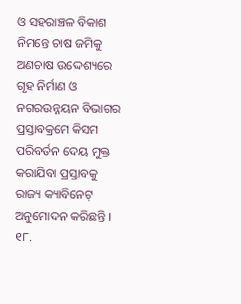ଓ ସହରାଞ୍ଚଳ ବିକାଶ ନିମନ୍ତେ ଚାଷ ଜମିକୁ ଅଣଚାଷ ଉଦ୍ଦେଶ୍ୟରେ ଗୃହ ନିର୍ମାଣ ଓ ନଗରଉନ୍ନୟନ ବିଭାଗର ପ୍ରସ୍ତାବକ୍ରମେ କିସମ ପରିବର୍ତନ ଦେୟ ମୁକ୍ତ କରାଯିବା ପ୍ରସ୍ତାବକୁ ରାଜ୍ୟ କ୍ୟାବିନେଟ୍ ଅନୁମୋଦନ କରିଛନ୍ତି ।
୧୮.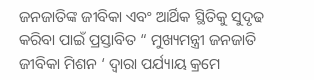ଜନଜାତିଙ୍କ ଜୀବିକା ଏବଂ ଆର୍ଥିକ ସ୍ଥିତିକୁ ସୁଦୃଢ କରିବା ପାଇଁ ପ୍ରସ୍ତାବିତ “ ମୁଖ୍ୟମନ୍ତ୍ରୀ ଜନଜାତି ଜୀବିକା ମିଶନ ‘ ଦ୍ବାରା ପର୍ଯ୍ୟାୟ କ୍ରମେ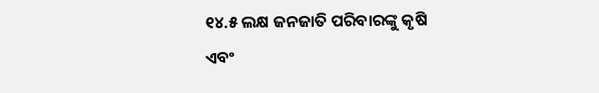୧୪.୫ ଲକ୍ଷ ଜନଜାତି ପରିବାରଙ୍କୁ କୃଷି ଏବଂ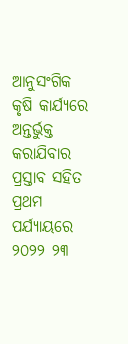ଆନୁସଂଗିକ କୃଷି କାର୍ଯ୍ୟରେ ଅନ୍ତର୍ଭୁକ୍ତ କରାଯିବାର ପ୍ରସ୍ତାବ ସହିତ ପ୍ରଥମ ପର୍ଯ୍ୟାୟରେ ୨୦୨୨ ୨୩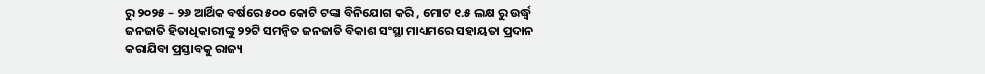ରୁ ୨୦୨୫ – ୨୬ ଆର୍ଥିକ ବର୍ଷରେ ୫୦୦ କୋଟି ଟଙ୍କା ବିନିଯୋଗ କରି , ମୋଟ ୧.୫ ଲକ୍ଷ ରୁ ଉର୍ଦ୍ଧ୍ବ ଜନଜାତି ହିତାଧିକାରୀଙ୍କୁ ୨୨ଟି ସମନ୍ବିତ ଜନଜାତି ବିକାଶ ସଂସ୍ଥା ମାଧ୍ୟମରେ ସହାୟତା ପ୍ରଦାନ କରାଯିବା ପ୍ରସ୍ତାବକୁ ରାଜ୍ୟ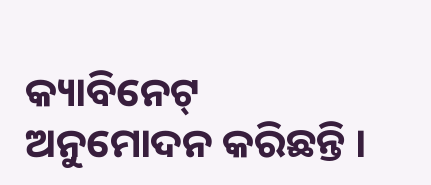କ୍ୟାବିନେଟ୍ ଅନୁମୋଦନ କରିଛନ୍ତି ।